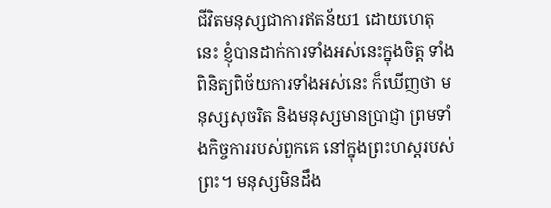ជីវិតមនុស្សជាការឥតន័យ1 ដោយហេតុនេះ ខ្ញុំបានដាក់ការទាំងអស់នេះក្នុងចិត្ត ទាំងពិនិត្យពិច័យការទាំងអស់នេះ ក៏ឃើញថា មនុស្សសុចរិត និងមនុស្សមានប្រាជ្ញា ព្រមទាំងកិច្ចការរបស់ពួកគេ នៅក្នុងព្រះហស្តរបស់ព្រះ។ មនុស្សមិនដឹង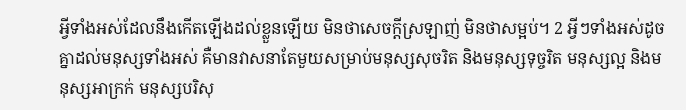អ្វីទាំងអស់ដែលនឹងកើតឡើងដល់ខ្លួនឡើយ មិនថាសេចក្ដីស្រឡាញ់ មិនថាសម្អប់។ 2 អ្វីៗទាំងអស់ដូចគ្នាដល់មនុស្សទាំងអស់ គឺមានវាសនាតែមួយសម្រាប់មនុស្សសុចរិត និងមនុស្សទុច្ចរិត មនុស្សល្អ និងមនុស្សអាក្រក់ មនុស្សបរិសុ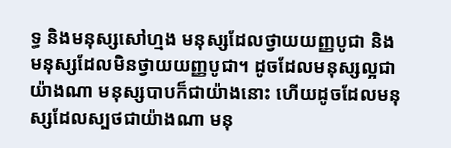ទ្ធ និងមនុស្សសៅហ្មង មនុស្សដែលថ្វាយយញ្ញបូជា និងមនុស្សដែលមិនថ្វាយយញ្ញបូជា។ ដូចដែលមនុស្សល្អជាយ៉ាងណា មនុស្សបាបក៏ជាយ៉ាងនោះ ហើយដូចដែលមនុស្សដែលស្បថជាយ៉ាងណា មនុ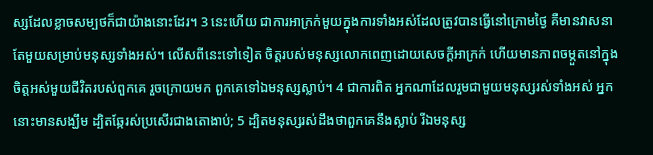ស្សដែលខ្លាចសម្បថក៏ជាយ៉ាងនោះដែរ។ 3 នេះហើយ ជាការអាក្រក់មួយក្នុងការទាំងអស់ដែលត្រូវបានធ្វើនៅក្រោមថ្ងៃ គឺមានវាសនាតែមួយសម្រាប់មនុស្សទាំងអស់។ លើសពីនេះទៅទៀត ចិត្តរបស់មនុស្សលោកពេញដោយសេចក្ដីអាក្រក់ ហើយមានភាពចម្កួតនៅក្នុងចិត្តអស់មួយជីវិតរបស់ពួកគេ រួចក្រោយមក ពួកគេទៅឯមនុស្សស្លាប់។ 4 ជាការពិត អ្នកណាដែលរួមជាមួយមនុស្សរស់ទាំងអស់ អ្នកនោះមានសង្ឃឹម ដ្បិតឆ្កែរស់ប្រសើរជាងតោងាប់; 5 ដ្បិតមនុស្សរស់ដឹងថាពួកគេនឹងស្លាប់ រីឯមនុស្ស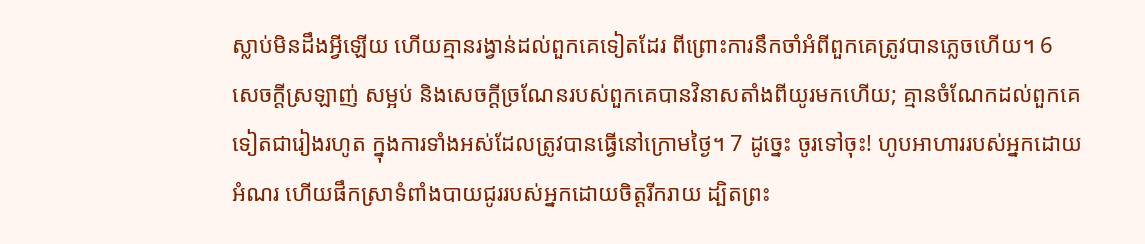ស្លាប់មិនដឹងអ្វីឡើយ ហើយគ្មានរង្វាន់ដល់ពួកគេទៀតដែរ ពីព្រោះការនឹកចាំអំពីពួកគេត្រូវបានភ្លេចហើយ។ 6 សេចក្ដីស្រឡាញ់ សម្អប់ និងសេចក្ដីច្រណែនរបស់ពួកគេបានវិនាសតាំងពីយូរមកហើយ; គ្មានចំណែកដល់ពួកគេទៀតជារៀងរហូត ក្នុងការទាំងអស់ដែលត្រូវបានធ្វើនៅក្រោមថ្ងៃ។ 7 ដូច្នេះ ចូរទៅចុះ! ហូបអាហាររបស់អ្នកដោយអំណរ ហើយផឹកស្រាទំពាំងបាយជូររបស់អ្នកដោយចិត្តរីករាយ ដ្បិតព្រះ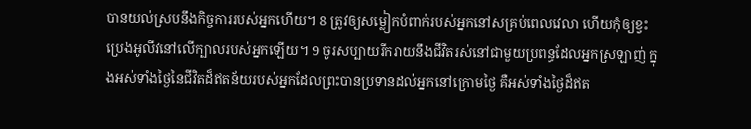បានយល់ស្របនឹងកិច្ចការរបស់អ្នកហើយ។ 8 ត្រូវឲ្យសម្លៀកបំពាក់របស់អ្នកនៅសគ្រប់ពេលវេលា ហើយកុំឲ្យខ្វះប្រេងអូលីវនៅលើក្បាលរបស់អ្នកឡើយ។ 9 ចូរសប្បាយរីករាយនឹងជីវិតរស់នៅជាមួយប្រពន្ធដែលអ្នកស្រឡាញ់ ក្នុងអស់ទាំងថ្ងៃនៃជីវិតដ៏ឥតន័យរបស់អ្នកដែលព្រះបានប្រទានដល់អ្នកនៅក្រោមថ្ងៃ គឺអស់ទាំងថ្ងៃដ៏ឥត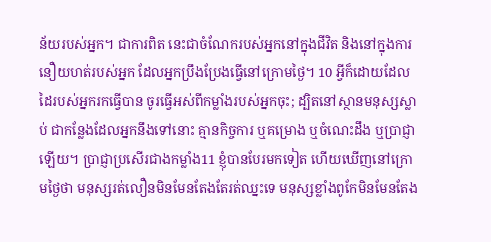ន័យរបស់អ្នក។ ជាការពិត នេះជាចំណែករបស់អ្នកនៅក្នុងជីវិត និងនៅក្នុងការនឿយហត់របស់អ្នក ដែលអ្នកប្រឹងប្រែងធ្វើនៅក្រោមថ្ងៃ។ 10 អ្វីក៏ដោយដែលដៃរបស់អ្នករកធ្វើបាន ចូរធ្វើអស់ពីកម្លាំងរបស់អ្នកចុះ; ដ្បិតនៅស្ថានមនុស្សស្លាប់ ជាកន្លែងដែលអ្នកនឹងទៅនោះ គ្មានកិច្ចការ ឬគម្រោង ឬចំណេះដឹង ឬប្រាជ្ញាឡើយ។ ប្រាជ្ញាប្រសើរជាងកម្លាំង11 ខ្ញុំបានបែរមកទៀត ហើយឃើញនៅក្រោមថ្ងៃថា មនុស្សរត់លឿនមិនមែនតែងតែរត់ឈ្នះទេ មនុស្សខ្លាំងពូកែមិនមែនតែង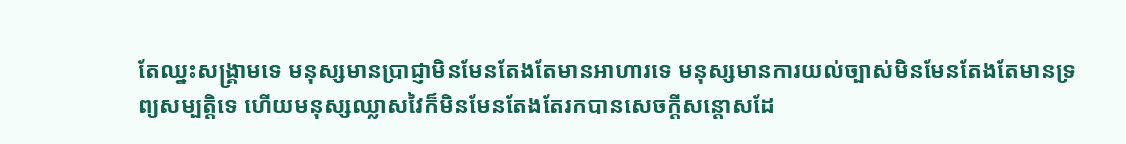តែឈ្នះសង្គ្រាមទេ មនុស្សមានប្រាជ្ញាមិនមែនតែងតែមានអាហារទេ មនុស្សមានការយល់ច្បាស់មិនមែនតែងតែមានទ្រព្យសម្បត្តិទេ ហើយមនុស្សឈ្លាសវៃក៏មិនមែនតែងតែរកបានសេចក្ដីសន្ដោសដែ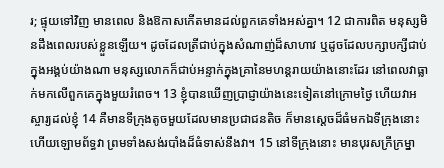រ; ផ្ទុយទៅវិញ មានពេល និងឱកាសកើតមានដល់ពួកគេទាំងអស់គ្នា។ 12 ជាការពិត មនុស្សមិនដឹងពេលរបស់ខ្លួនឡើយ។ ដូចដែលត្រីជាប់ក្នុងសំណាញ់ដ៏សាហាវ ឬដូចដែលបក្សាបក្សីជាប់ក្នុងអង្គប់យ៉ាងណា មនុស្សលោកក៏ជាប់អន្ទាក់ក្នុងគ្រានៃមហន្តរាយយ៉ាងនោះដែរ នៅពេលវាធ្លាក់មកលើពួកគេក្នុងមួយរំពេច។ 13 ខ្ញុំបានឃើញប្រាជ្ញាយ៉ាងនេះទៀតនៅក្រោមថ្ងៃ ហើយវាអស្ចារ្យដល់ខ្ញុំ 14 គឺមានទីក្រុងតូចមួយដែលមានប្រជាជនតិច ក៏មានស្ដេចដ៏ធំមកឯទីក្រុងនោះ ហើយឡោមព័ទ្ធវា ព្រមទាំងសង់របាំងដ៏ធំទាស់នឹងវា។ 15 នៅទីក្រុងនោះ មានបុរសក្រីក្រម្នា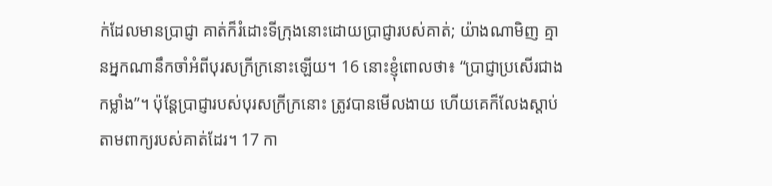ក់ដែលមានប្រាជ្ញា គាត់ក៏រំដោះទីក្រុងនោះដោយប្រាជ្ញារបស់គាត់; យ៉ាងណាមិញ គ្មានអ្នកណានឹកចាំអំពីបុរសក្រីក្រនោះឡើយ។ 16 នោះខ្ញុំពោលថា៖ “ប្រាជ្ញាប្រសើរជាងកម្លាំង”។ ប៉ុន្តែប្រាជ្ញារបស់បុរសក្រីក្រនោះ ត្រូវបានមើលងាយ ហើយគេក៏លែងស្ដាប់តាមពាក្យរបស់គាត់ដែរ។ 17 កា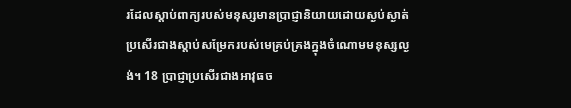រដែលស្ដាប់ពាក្យរបស់មនុស្សមានប្រាជ្ញានិយាយដោយស្ងប់ស្ងាត់ ប្រសើរជាងស្ដាប់សម្រែករបស់មេគ្រប់គ្រងក្នុងចំណោមមនុស្សល្ងង់។ 18 ប្រាជ្ញាប្រសើរជាងអាវុធច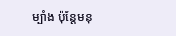ម្បាំង ប៉ុន្តែមនុ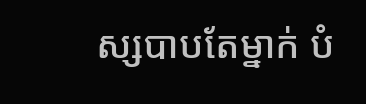ស្សបាបតែម្នាក់ បំ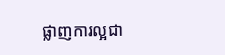ផ្លាញការល្អជា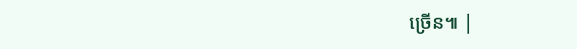ច្រើន៕ |